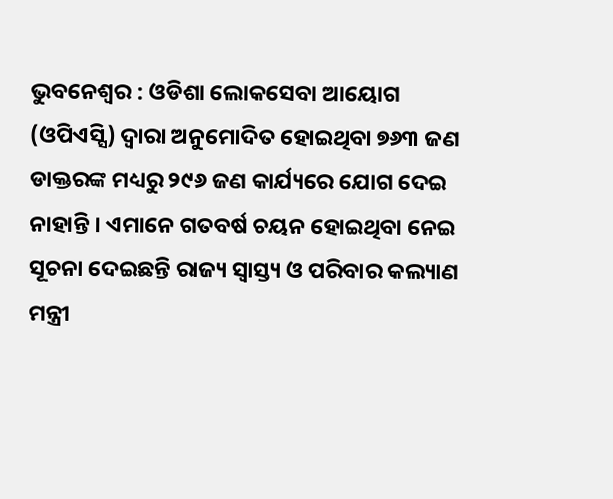ଭୁବନେଶ୍ୱର : ଓଡିଶା ଲୋକସେବା ଆୟୋଗ (ଓପିଏସ୍ସି) ଦ୍ୱାରା ଅନୁମୋଦିତ ହୋଇଥିବା ୭୬୩ ଜଣ ଡାକ୍ତରଙ୍କ ମଧ୍ୟରୁ ୨୯୬ ଜଣ କାର୍ଯ୍ୟରେ ଯୋଗ ଦେଇ ନାହାନ୍ତି । ଏମାନେ ଗତବର୍ଷ ଚୟନ ହୋଇଥିବା ନେଇ ସୂଚନା ଦେଇଛନ୍ତି ରାଜ୍ୟ ସ୍ୱାସ୍ତ୍ୟ ଓ ପରିବାର କଲ୍ୟାଣ ମନ୍ତ୍ରୀ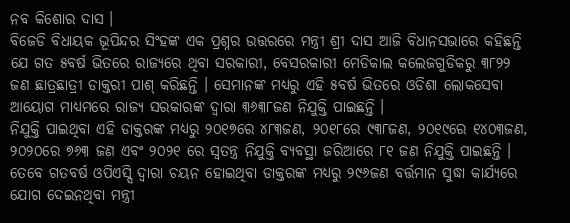ନବ କିଶୋର ଦାସ ।
ବିଜେଡି ବିଧାୟକ ଭୂପିନ୍ଦର ସିଂହଙ୍କ ଏକ ପ୍ରଶ୍ନର ଉତ୍ତରରେ ମନ୍ତ୍ରୀ ଶ୍ରୀ ଦାସ ଆଜି ବିଧାନସଭାରେ କହିଛନ୍ତି ଯେ ଗତ ୫ବର୍ଷ ଭିତରେ ରାଜ୍ୟରେ ଥିବା ସରକାରୀ, ବେସରକାରୀ ମେଡିକାଲ କଲେଜଗୁଡିକରୁ ୩୮୨୨ ଜଣ ଛାତ୍ରଛାତ୍ରୀ ଡାକ୍ତରୀ ପାଶ୍ କରିଛନ୍ତି । ସେମାନଙ୍କ ମଧ୍ୟରୁ ଏହି ୫ବର୍ଷ ଭିତରେ ଓଡିଶା ଲୋକସେବା ଆୟୋଗ ମାଧ୍ୟମରେ ରାଜ୍ୟ ସରକାରଙ୍କ ଦ୍ୱାରା ୩୬୩୮ଜଣ ନିଯୁକ୍ତି ପାଇଛନ୍ତି ।
ନିଯୁକ୍ତି ପାଇଥିବା ଏହି ଡାକ୍ତରଙ୍କ ମଧ୍ୟରୁ ୨୦୧୭ରେ ୪୮୩ଜଣ, ୨୦୧୮ରେ ୯୩୮ଜଣ, ୨୦୧୯ରେ ୧୪୦୩ଜଣ, ୨୦୨୦ରେ ୭୬୩ ଜଣ ଏବଂ ୨୦୨୧ ରେ ସ୍ୱତନ୍ତ୍ର ନିଯୁକ୍ତି ବ୍ୟବସ୍ଥା ଜରିଆରେ ୮୧ ଜଣ ନିଯୁକ୍ତି ପାଇଛନ୍ତି । ତେବେ ଗତବର୍ଷ ଓପିଏସ୍ସି ଦ୍ୱାରା ଚୟନ ହୋଇଥିବା ଡାକ୍ତରଙ୍କ ମଧ୍ୟରୁ ୨୯୬ଜଣ ବର୍ତ୍ତମାନ ସୁଦ୍ଧା କାର୍ଯ୍ୟରେ ଯୋଗ ଦେଇନଥିବା ମନ୍ତ୍ରୀ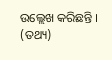ଉଲ୍ଲେଖ କରିଛନ୍ତି । (ତଥ୍ୟ)